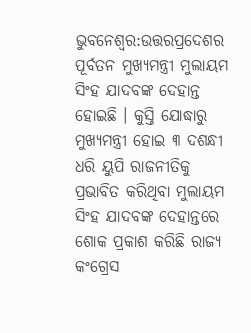ଭୁବନେଶ୍ବର:ଉତ୍ତରପ୍ରଦେଶର ପୂର୍ବତନ ମୁଖ୍ୟମନ୍ତ୍ରୀ ମୁଲାୟମ ସିଂହ ଯାଦବଙ୍କ ଦେହାନ୍ତ ହୋଇଛି । କୁସ୍ତି ଯୋଦ୍ଧାରୁ ମୁଖ୍ୟମନ୍ତ୍ରୀ ହୋଇ ୩ ଦଶନ୍ଧୀ ଧରି ୟୁପି ରାଜନୀତିକୁ ପ୍ରଭାବିତ କରିଥିବା ମୁଲାୟମ ସିଂହ ଯାଦବଙ୍କ ଦେହାନ୍ତରେ ଶୋକ ପ୍ରକାଶ କରିଛି ରାଜ୍ୟ କଂଗ୍ରେସ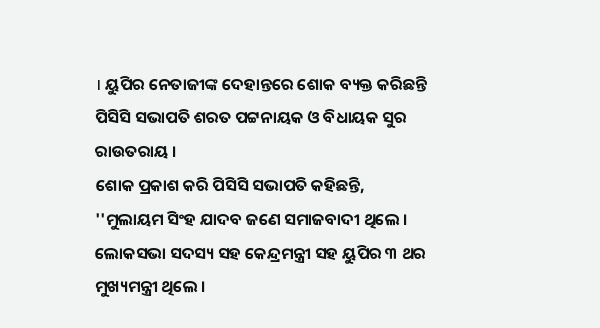। ୟୁପିର ନେତାଜୀଙ୍କ ଦେହାନ୍ତରେ ଶୋକ ବ୍ୟକ୍ତ କରିଛନ୍ତି ପିସିସି ସଭାପତି ଶରତ ପଟ୍ଟନାୟକ ଓ ବିଧାୟକ ସୁର ରାଉତରାୟ ।
ଶୋକ ପ୍ରକାଶ କରି ପିସିସି ସଭାପତି କହିଛନ୍ତି, ''ମୁଲାୟମ ସିଂହ ଯାଦବ ଜଣେ ସମାଜବାଦୀ ଥିଲେ । ଲୋକସଭା ସଦସ୍ୟ ସହ କେନ୍ଦ୍ରମନ୍ତ୍ରୀ ସହ ୟୁପିର ୩ ଥର ମୁଖ୍ୟମନ୍ତ୍ରୀ ଥିଲେ ।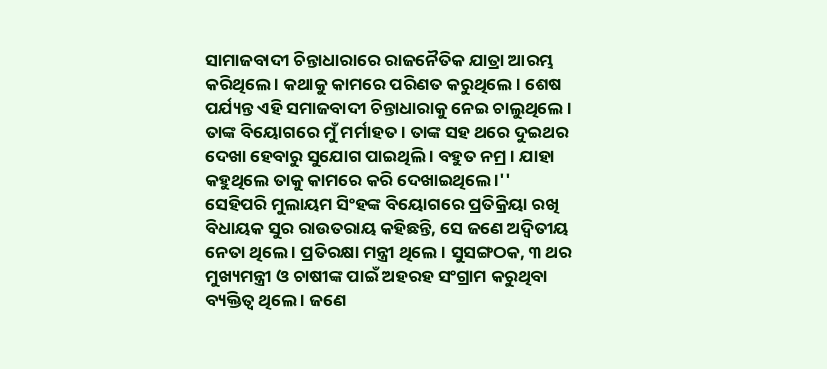ସାମାଜବାଦୀ ଚିନ୍ତାଧାରାରେ ରାଜନୈତିକ ଯାତ୍ରା ଆରମ୍ଭ କରିଥିଲେ । କଥାକୁ କାମରେ ପରିଣତ କରୁଥିଲେ । ଶେଷ ପର୍ଯ୍ୟନ୍ତ ଏହି ସମାଜବାଦୀ ଚିନ୍ତାଧାରାକୁ ନେଇ ଚାଲୁଥିଲେ । ତାଙ୍କ ବିୟୋଗରେ ମୁଁ ମର୍ମାହତ । ତାଙ୍କ ସହ ଥରେ ଦୁଇଥର ଦେଖା ହେବାରୁ ସୁଯୋଗ ପାଇଥିଲି । ବହୁତ ନମ୍ର । ଯାହା କହୁଥିଲେ ତାକୁ କାମରେ କରି ଦେଖାଇଥିଲେ ।''
ସେହିପରି ମୁଲାୟମ ସିଂହଙ୍କ ବିୟୋଗରେ ପ୍ରତିକ୍ରିୟା ରଖି ବିଧାୟକ ସୁର ରାଉତରାୟ କହିଛନ୍ତି, ସେ ଜଣେ ଅଦ୍ବିତୀୟ ନେତା ଥିଲେ । ପ୍ରତିରକ୍ଷା ମନ୍ତ୍ରୀ ଥିଲେ । ସୁସଙ୍ଗଠକ, ୩ ଥର ମୁଖ୍ୟମନ୍ତ୍ରୀ ଓ ଚାଷୀଙ୍କ ପାଇଁ ଅହରହ ସଂଗ୍ରାମ କରୁଥିବା ବ୍ୟକ୍ତିତ୍ବ ଥିଲେ । ଜଣେ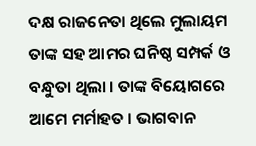ଦକ୍ଷ ରାଜନେତା ଥିଲେ ମୁଲାୟମ ତାଙ୍କ ସହ ଆମର ଘନିଷ୍ଠ ସମ୍ପର୍କ ଓ ବନ୍ଧୁତା ଥିଲା । ତାଙ୍କ ବିୟୋଗରେ ଆମେ ମର୍ମାହତ । ଭାଗବାନ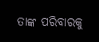ତାଙ୍କ ପରିବାରକୁ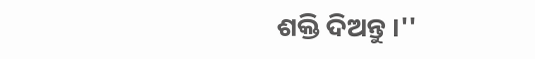ଶକ୍ତି ଦିଅନ୍ତୁ ।''